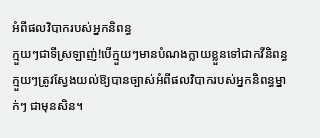អំពីផលវិបាករបស់អ្នកនិពន្ធ
ក្មួយៗជាទីស្រឡាញ់!បើក្មួយៗមានបំណងក្លាយខ្លួនទៅជាកវីនិពន្ធ ក្មួយៗត្រូវស្វែងយល់ឱ្យបានច្បាស់អំពីផលវិបាករបស់អ្នកនិពន្ធម្នាក់ៗ ជាមុនសិន។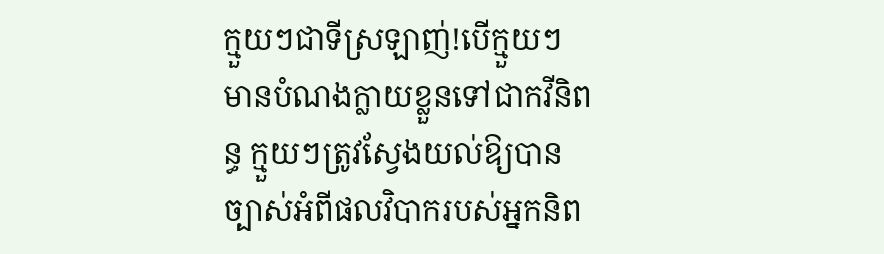ក្មួយៗជាទីស្រឡាញ់!បើក្មួយៗមានបំណងក្លាយខ្លួនទៅជាកវីនិពន្ធ ក្មួយៗត្រូវស្វែងយល់ឱ្យបានច្បាស់អំពីផលវិបាករបស់អ្នកនិព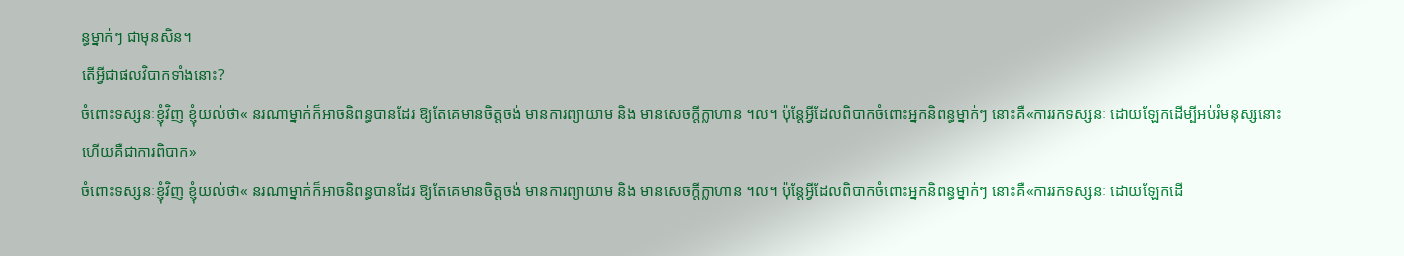ន្ធម្នាក់ៗ ជាមុនសិន។
តើអ្វីជាផលវិបាកទាំងនោះ?
ចំពោះទស្សនៈខ្ញុំវិញ ខ្ញុំយល់ថា« នរណាម្នាក់ក៏អាចនិពន្ធបានដែរ ឱ្យតែគេមានចិត្តចង់ មានការព្យាយាម និង មានសេចក្តីក្លាហាន ។ល។ ប៉ុន្តែអ្វីដែលពិបាកចំពោះអ្នកនិពន្ធម្នាក់ៗ នោះគឺ«ការរកទស្សនៈ ដោយឡែកដើម្បីអប់រំមនុស្សនោះហើយគឺជាការពិបាក»
ចំពោះទស្សនៈខ្ញុំវិញ ខ្ញុំយល់ថា« នរណាម្នាក់ក៏អាចនិពន្ធបានដែរ ឱ្យតែគេមានចិត្តចង់ មានការព្យាយាម និង មានសេចក្តីក្លាហាន ។ល។ ប៉ុន្តែអ្វីដែលពិបាកចំពោះអ្នកនិពន្ធម្នាក់ៗ នោះគឺ«ការរកទស្សនៈ ដោយឡែកដើ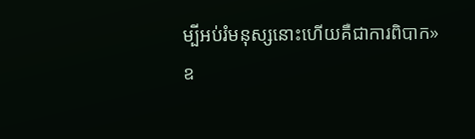ម្បីអប់រំមនុស្សនោះហើយគឺជាការពិបាក»
ឧ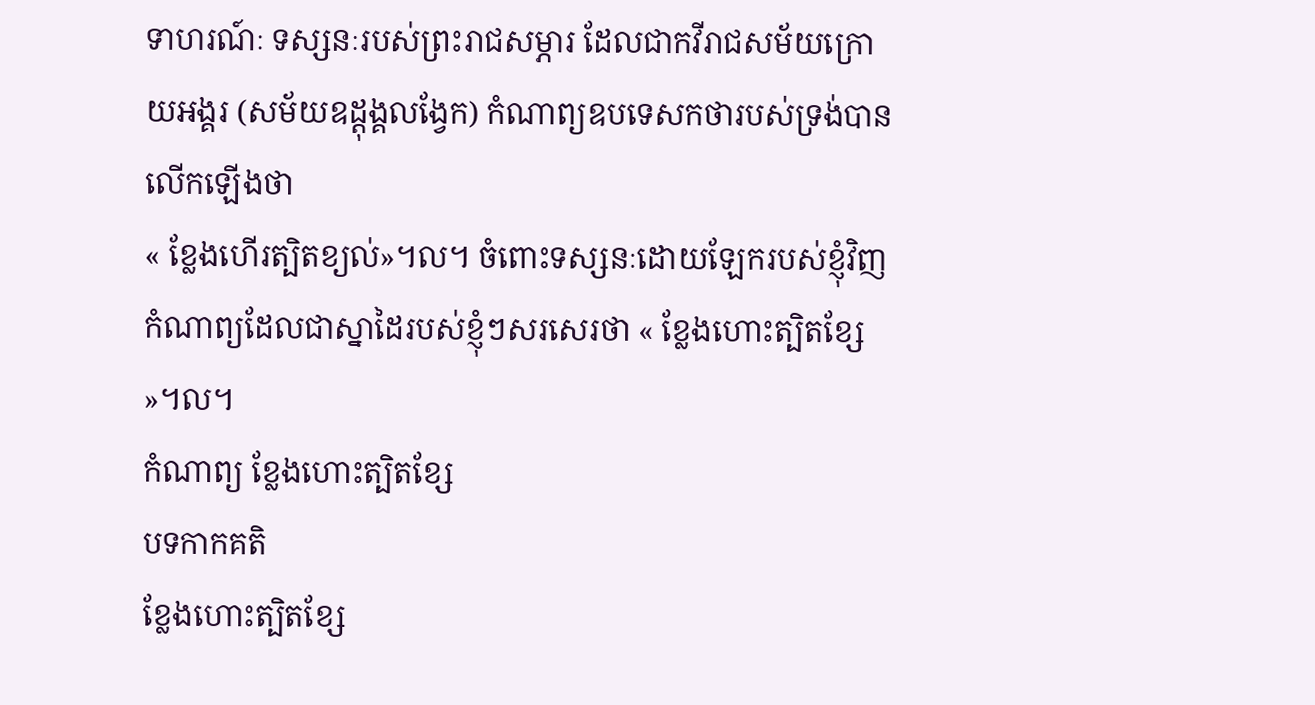ទាហរណ៍ៈ ទស្សនៈរបស់ព្រះរាជសម្ភារ ដែលជាកវីរាជសម័យក្រោយអង្គរ (សម័យឧដ្តុង្គលង្វែក) កំណាព្យឧបទេសកថារបស់ទ្រង់បានលើកឡើងថា
« ខ្លែងហើរត្បិតខ្យល់»។ល។ ចំពោះទស្សនៈដោយឡែករបស់ខ្ញុំវិញ កំណាព្យដែលជាស្នាដៃរបស់ខ្ញុំៗសរសេរថា « ខ្លែងហោះត្បិតខ្សែ »។ល។
កំណាព្យ ខ្លែងហោះត្បិតខ្សែ
បទកាកគតិ
ខ្លែងហោះត្បិតខ្សែ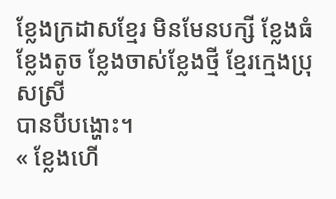ខ្លែងក្រដាសខ្មែរ មិនមែនបក្សី ខ្លែងធំខ្លែងតូច ខ្លែងចាស់ខ្លែងថ្មី ខ្មែរក្មេងប្រុសស្រី
បានបីបង្ហោះ។
« ខ្លែងហើ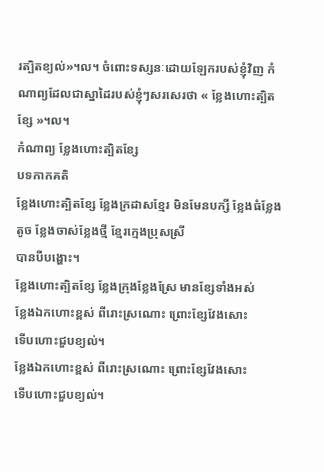រត្បិតខ្យល់»។ល។ ចំពោះទស្សនៈដោយឡែករបស់ខ្ញុំវិញ កំណាព្យដែលជាស្នាដៃរបស់ខ្ញុំៗសរសេរថា « ខ្លែងហោះត្បិតខ្សែ »។ល។
កំណាព្យ ខ្លែងហោះត្បិតខ្សែ
បទកាកគតិ
ខ្លែងហោះត្បិតខ្សែ ខ្លែងក្រដាសខ្មែរ មិនមែនបក្សី ខ្លែងធំខ្លែងតូច ខ្លែងចាស់ខ្លែងថ្មី ខ្មែរក្មេងប្រុសស្រី
បានបីបង្ហោះ។
ខ្លែងហោះត្បិតខ្សែ ខ្លែងក្រុងខ្លែងស្រែ មានខ្សែទាំងអស់
ខ្លែងឯកហោះខ្ពស់ ពីរោះស្រណោះ ព្រោះខ្សែវែងសោះ
ទើបហោះជួបខ្យល់។
ខ្លែងឯកហោះខ្ពស់ ពីរោះស្រណោះ ព្រោះខ្សែវែងសោះ
ទើបហោះជួបខ្យល់។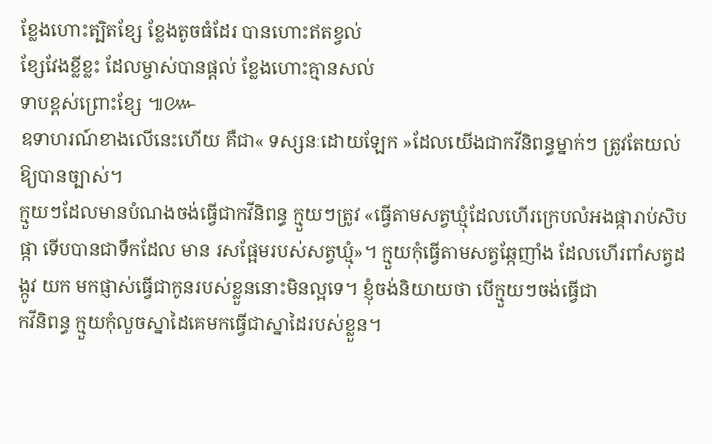ខ្លែងហោះត្បិតខ្សែ ខ្លែងតូចធំដែរ បានហោះឥតខ្វល់
ខ្សែវែងខ្លីខ្លះ ដែលម្ចាស់បានផ្តល់ ខ្លែងហោះគ្មានសល់
ទាបខ្ពស់ព្រោះខ្សែ ៕៚
ឧទាហរណ៍ខាងលើនេះហើយ គឺជា« ទស្សនៈដោយឡែក »ដែលយើងជាកវីនិពន្ធម្នាក់ៗ ត្រូវតែយល់ឱ្យបានច្បាស់។
ក្មួយៗដែលមានបំណងចង់ធ្វើជាកវីនិពន្ធ ក្មួយៗត្រូវ «ធ្វើតាមសត្វឃ្មុំដែលហើរក្រេបលំអងផ្ការាប់សិបផ្កា ទើបបានជាទឹកដែល មាន រសផ្អែមរបស់សត្វឃ្មុំ»។ ក្មួយកុំធ្វើតាមសត្វឆ្កែញាំង ដែលហើរពាំសត្វដង្កូវ យក មកផ្ញាស់ធ្វើជាកូនរបស់ខ្លួននោះមិនល្អទេ។ ខ្ញុំចង់និយាយថា បើក្មួយៗចង់ធ្វើជា
កវីនិពន្ធ ក្មួយកុំលួចស្នាដៃគេមកធ្វើជាស្នាដៃរបស់ខ្លួន។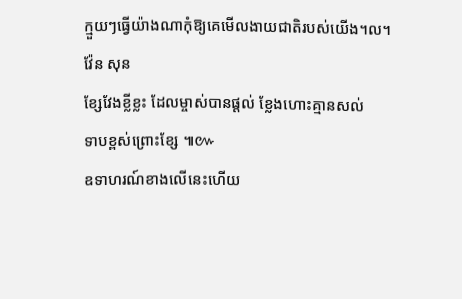ក្មួយៗធ្វើយ៉ាងណាកុំឱ្យគេមើលងាយជាតិរបស់យើង។ល។
វ៉ែន សុន
ខ្សែវែងខ្លីខ្លះ ដែលម្ចាស់បានផ្តល់ ខ្លែងហោះគ្មានសល់
ទាបខ្ពស់ព្រោះខ្សែ ៕៚
ឧទាហរណ៍ខាងលើនេះហើយ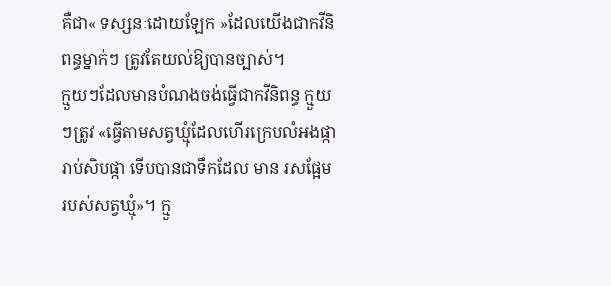គឺជា« ទស្សនៈដោយឡែក »ដែលយើងជាកវីនិពន្ធម្នាក់ៗ ត្រូវតែយល់ឱ្យបានច្បាស់។
ក្មួយៗដែលមានបំណងចង់ធ្វើជាកវីនិពន្ធ ក្មួយៗត្រូវ «ធ្វើតាមសត្វឃ្មុំដែលហើរក្រេបលំអងផ្ការាប់សិបផ្កា ទើបបានជាទឹកដែល មាន រសផ្អែមរបស់សត្វឃ្មុំ»។ ក្មួ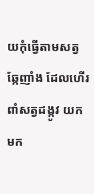យកុំធ្វើតាមសត្វឆ្កែញាំង ដែលហើរពាំសត្វដង្កូវ យក មក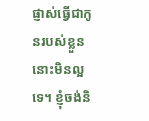ផ្ញាស់ធ្វើជាកូនរបស់ខ្លួននោះមិនល្អទេ។ ខ្ញុំចង់និ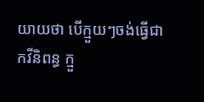យាយថា បើក្មួយៗចង់ធ្វើជា
កវីនិពន្ធ ក្មួ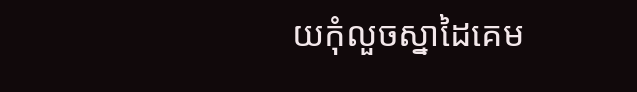យកុំលួចស្នាដៃគេម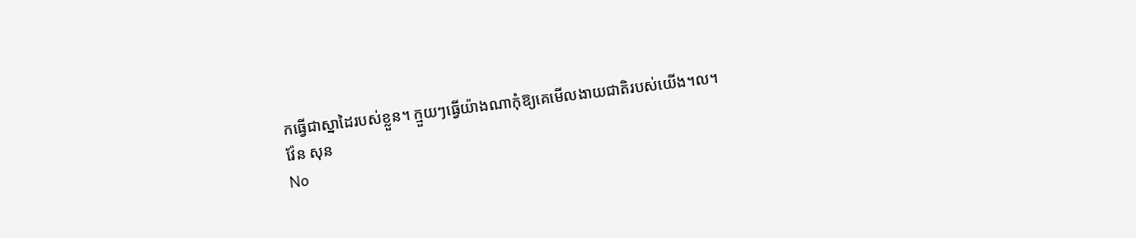កធ្វើជាស្នាដៃរបស់ខ្លួន។ ក្មួយៗធ្វើយ៉ាងណាកុំឱ្យគេមើលងាយជាតិរបស់យើង។ល។
វ៉ែន សុន
No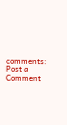comments:
Post a Comment